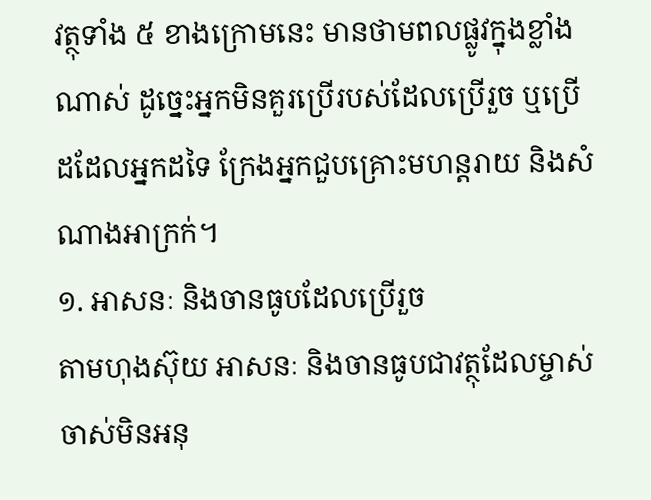វត្ថុទាំង ៥ ខាងក្រោមនេះ មានថាមពលផ្លូវក្នុងខ្លាំងណាស់ ដូច្នេះអ្នកមិនគួរប្រើរបស់ដែលប្រើរួច ឬប្រើដដែលអ្នកដទៃ ក្រែងអ្នកជួបគ្រោះមហន្តរាយ និងសំណាងអាក្រក់។
១. អាសនៈ និងចានធូបដែលប្រើរួច
តាមហុងស៊ុយ អាសនៈ និងចានធូបជាវត្ថុដែលម្ចាស់ចាស់មិនអនុ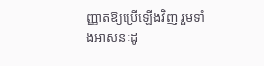ញ្ញាតឱ្យប្រើឡើងវិញ រួមទាំងអាសនៈដូ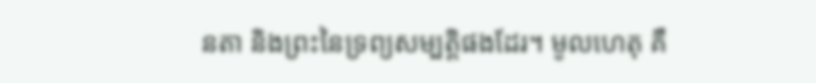នតា និងព្រះនៃទ្រព្យសម្បត្តិផងដែរ។ មូលហេតុ គឺ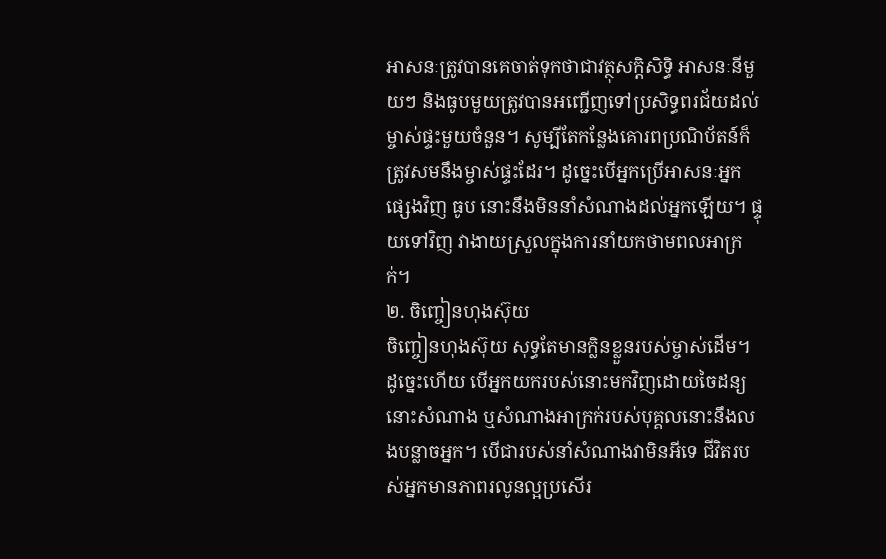អាសនៈត្រូវបានគេចាត់ទុកថាជាវត្ថុសក្តិសិទ្ធិ អាសនៈនីមួយៗ និងធូបមួយត្រូវបានអញ្ជើញទៅប្រសិទ្ធពរជ័យដល់ម្ចាស់ផ្ទះមួយចំនួន។ សូម្បីតែកន្លែងគោរពប្រណិប័តន៍ក៏ត្រូវសមនឹងម្ចាស់ផ្ទះដែរ។ ដូច្នេះបើអ្នកប្រើអាសនៈអ្នកផ្សេងវិញ ធូប នោះនឹងមិននាំសំណាងដល់អ្នកឡើយ។ ផ្ទុយទៅវិញ វាងាយស្រួលក្នុងការនាំយកថាមពលអាក្រក់។
២. ចិញ្ចៀនហុងស៊ុយ
ចិញ្ចៀនហុងស៊ុយ សុទ្ធតែមានក្លិនខ្លួនរបស់ម្ចាស់ដើម។ ដូច្នេះហើយ បើអ្នកយករបស់នោះមកវិញដោយចៃដន្យ នោះសំណាង ឬសំណាងអាក្រក់របស់បុគ្គលនោះនឹងលងបន្លាចអ្នក។ បើជារបស់នាំសំណាងវាមិនអីទេ ជីវិតរបស់អ្នកមានភាពរលូនល្អប្រសើរ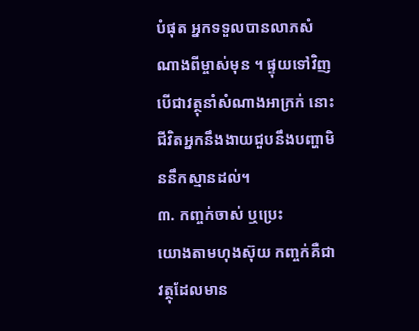បំផុត អ្នកទទួលបានលាភសំណាងពីម្ចាស់មុន ។ ផ្ទុយទៅវិញ បើជាវត្ថុនាំសំណាងអាក្រក់ នោះជីវិតអ្នកនឹងងាយជួបនឹងបញ្ហាមិននឹកស្មានដល់។
៣. កញ្ចក់ចាស់ ឬប្រេះ
យោងតាមហុងស៊ុយ កញ្ចក់គឺជាវត្ថុដែលមាន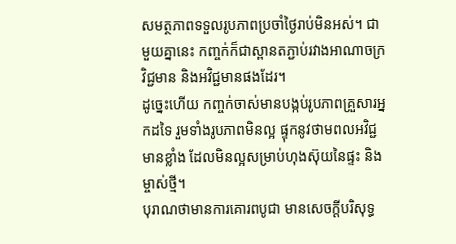សមត្ថភាពទទួលរូបភាពប្រចាំថ្ងៃរាប់មិនអស់។ ជាមួយគ្នានេះ កញ្ចក់ក៏ជាស្ពានតភ្ជាប់រវាងអាណាចក្រវិជ្ជមាន និងអវិជ្ជមានផងដែរ។
ដូច្នេះហើយ កញ្ចក់ចាស់មានបង្កប់រូបភាពគ្រួសារអ្នកដទៃ រួមទាំងរូបភាពមិនល្អ ផ្ទុកនូវថាមពលអវិជ្ជមានខ្លាំង ដែលមិនល្អសម្រាប់ហុងស៊ុយនៃផ្ទះ និងម្ចាស់ថ្មី។
បុរាណថាមានការគោរពបូជា មានសេចក្តីបរិសុទ្ធ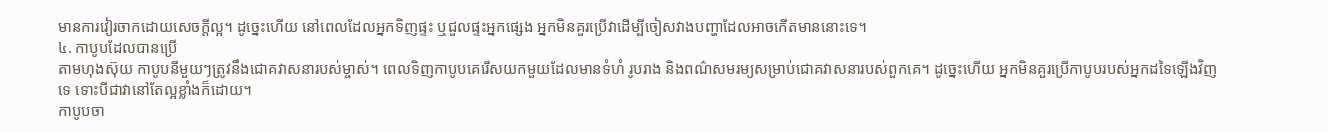មានការវៀរចាកដោយសេចក្តីល្អ។ ដូច្នេះហើយ នៅពេលដែលអ្នកទិញផ្ទះ ឬជួលផ្ទះអ្នកផ្សេង អ្នកមិនគួរប្រើវាដើម្បីចៀសវាងបញ្ហាដែលអាចកើតមាននោះទេ។
៤. កាបូបដែលបានប្រើ
តាមហុងស៊ុយ កាបូបនីមួយៗត្រូវនឹងជោគវាសនារបស់ម្ចាស់។ ពេលទិញកាបូបគេរើសយកមួយដែលមានទំហំ រូបរាង និងពណ៌សមរម្យសម្រាប់ជោគវាសនារបស់ពួកគេ។ ដូច្នេះហើយ អ្នកមិនគួរប្រើកាបូបរបស់អ្នកដទៃឡើងវិញទេ ទោះបីជាវានៅតែល្អខ្លាំងក៏ដោយ។
កាបូបចា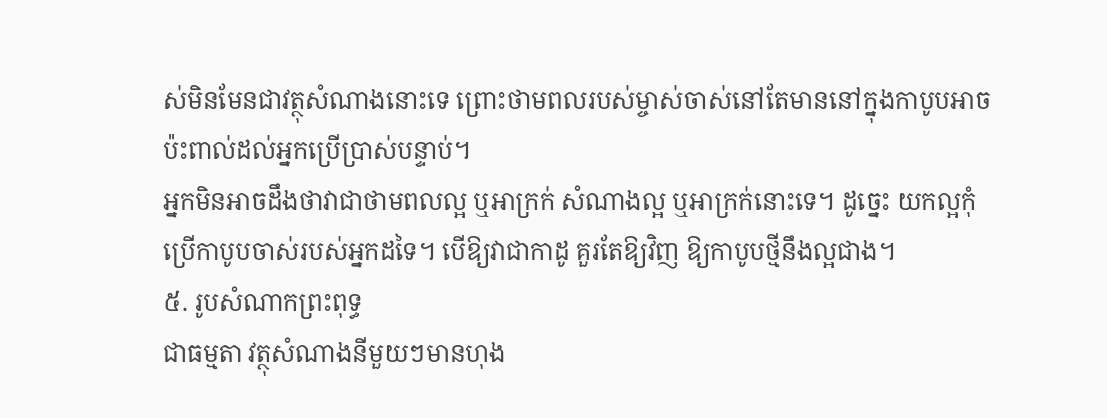ស់មិនមែនជាវត្ថុសំណាងនោះទេ ព្រោះថាមពលរបស់ម្ចាស់ចាស់នៅតែមាននៅក្នុងកាបូបអាចប៉ះពាល់ដល់អ្នកប្រើប្រាស់បន្ទាប់។
អ្នកមិនអាចដឹងថាវាជាថាមពលល្អ ឬអាក្រក់ សំណាងល្អ ឬអាក្រក់នោះទេ។ ដូច្នេះ យកល្អកុំប្រើកាបូបចាស់របស់អ្នកដទៃ។ បើឱ្យវាជាកាដូ គួរតែឱ្យវិញ ឱ្យកាបូបថ្មីនឹងល្អជាង។
៥. រូបសំណាកព្រះពុទ្ធ
ជាធម្មតា វត្ថុសំណាងនីមួយៗមានហុង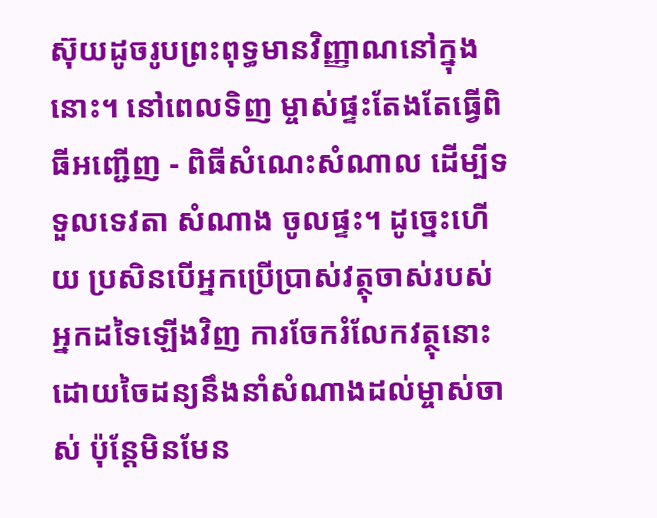ស៊ុយដូចរូបព្រះពុទ្ធមានវិញ្ញាណនៅក្នុងនោះ។ នៅពេលទិញ ម្ចាស់ផ្ទះតែងតែធ្វើពិធីអញ្ជើញ - ពិធីសំណេះសំណាល ដើម្បីទទួលទេវតា សំណាង ចូលផ្ទះ។ ដូច្នេះហើយ ប្រសិនបើអ្នកប្រើប្រាស់វត្ថុចាស់របស់អ្នកដទៃឡើងវិញ ការចែករំលែកវត្ថុនោះដោយចៃដន្យនឹងនាំសំណាងដល់ម្ចាស់ចាស់ ប៉ុន្តែមិនមែន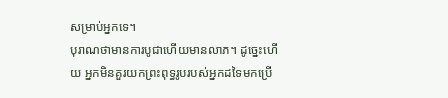សម្រាប់អ្នកទេ។
បុរាណថាមានការបូជាហើយមានលាភ។ ដូច្នេះហើយ អ្នកមិនគួរយកព្រះពុទ្ធរូបរបស់អ្នកដទៃមកប្រើ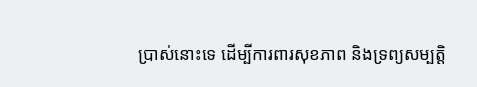ប្រាស់នោះទេ ដើម្បីការពារសុខភាព និងទ្រព្យសម្បត្តិ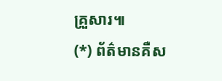គ្រួសារ៕
(*) ព័ត៌មានគឺស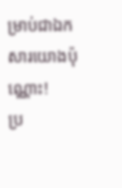ម្រាប់ជាឯកសារយោងប៉ុណ្ណោះ!
ប្រ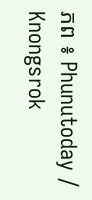ភព ៖ Phunutoday / Knongsrok